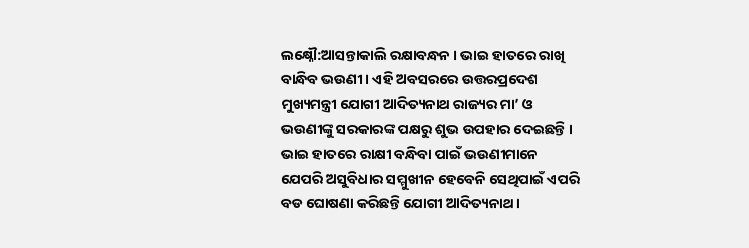ଲକ୍ଷ୍ନୌ:ଆସନ୍ତାକାଲି ରକ୍ଷାବନ୍ଧନ । ଭାଇ ହାତରେ ରାଖି ବାନ୍ଧିବ ଭଉଣୀ । ଏହି ଅବସରରେ ଉତ୍ତରପ୍ରଦେଶ ମୁଖ୍ୟମନ୍ତ୍ରୀ ଯୋଗୀ ଆଦିତ୍ୟନାଥ ରାଜ୍ୟର ମା’ ଓ ଭଉଣୀଙ୍କୁ ସରକାରଙ୍କ ପକ୍ଷରୁ ଶୁଭ ଉପହାର ଦେଇଛନ୍ତି । ଭାଇ ହାତରେ ରାକ୍ଷୀ ବନ୍ଧିବା ପାଇଁ ଭଉଣୀମାନେ ଯେପରି ଅସୁବିଧାର ସମ୍ମୁଖୀନ ହେବେନି ସେଥିପାଇଁ ଏପରି ବଡ ଘୋଷଣା କରିଛନ୍ତି ଯୋଗୀ ଆଦିତ୍ୟନାଥ ।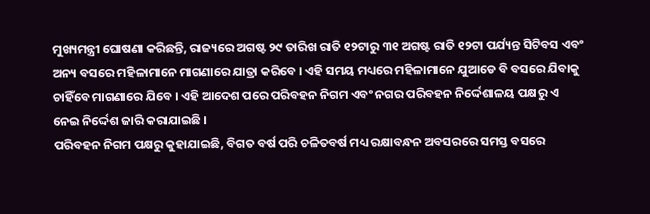ମୁଖ୍ୟମନ୍ତ୍ରୀ ଘୋଷଣା କରିଛନ୍ତି, ରାଜ୍ୟରେ ଅଗଷ୍ଟ ୨୯ ତାରିଖ ରାତି ୧୨ଟାରୁ ୩୧ ଅଗଷ୍ଟ ରାତି ୧୨ଟା ପର୍ଯ୍ୟନ୍ତ ସିଟିବସ ଏବଂ ଅନ୍ୟ ବସରେ ମହିଳାମାନେ ମାଗଣାରେ ଯାତ୍ରା କରିବେ । ଏହି ସମୟ ମଧ୍ୟରେ ମହିଳାମାନେ ଯୁଆଡେ ବି ବସରେ ଯିବାକୁ ଚାହିଁବେ ମାଗଣାରେ ଯିବେ । ଏହି ଆଦେଶ ପରେ ପରିବହନ ନିଗମ ଏବଂ ନଗର ପରିବହନ ନିର୍ଦ୍ଦେଶାଳୟ ପକ୍ଷରୁ ଏ ନେଇ ନିର୍ଦ୍ଦେଶ ଜାରି କରାଯାଇଛି ।
ପରିବହନ ନିଗମ ପକ୍ଷରୁ କୁହାଯାଇଛି, ବିଗତ ବର୍ଷ ପରି ଚଳିତବର୍ଷ ମଧ୍ୟ ରକ୍ଷାବନ୍ଧନ ଅବସରରେ ସମସ୍ତ ବସରେ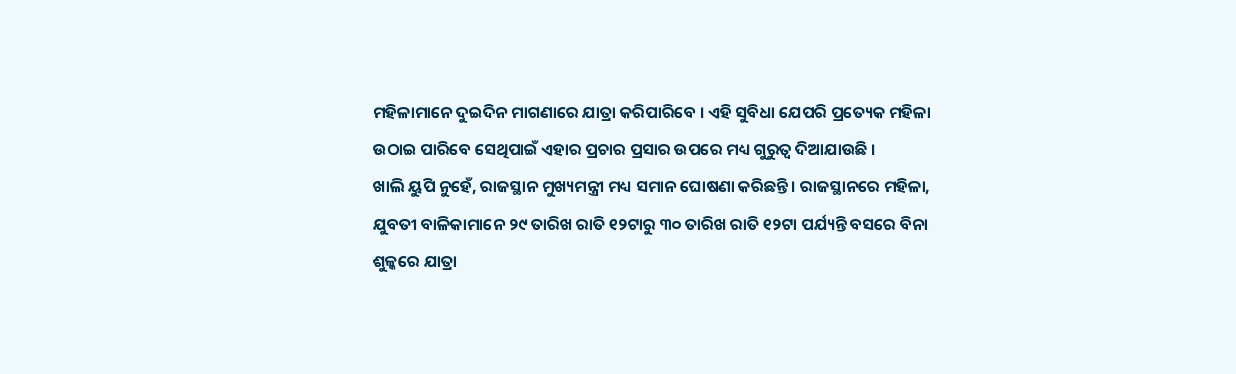ମହିଳାମାନେ ଦୁଇଦିନ ମାଗଣାରେ ଯାତ୍ରା କରିପାରିବେ । ଏହି ସୁବିଧା ଯେପରି ପ୍ରତ୍ୟେକ ମହିଳା ଉଠାଇ ପାରିବେ ସେଥିପାଇଁ ଏହାର ପ୍ରଚାର ପ୍ରସାର ଉପରେ ମଧ୍ୟ ଗୁରୁତ୍ୱ ଦିଆଯାଉଛି ।
ଖାଲି ୟୁପି ନୁହେଁ, ରାଜସ୍ଥାନ ମୁଖ୍ୟମନ୍ତ୍ରୀ ମଧ୍ୟ ସମାନ ଘୋଷଣା କରିଛନ୍ତି । ରାଜସ୍ଥାନରେ ମହିଳା, ଯୁବତୀ ବାଳିକାମାନେ ୨୯ ତାରିଖ ରାତି ୧୨ଟାରୁ ୩୦ ତାରିଖ ରାତି ୧୨ଟା ପର୍ଯ୍ୟନ୍ତି ବସରେ ବିନା ଶୁଳ୍କରେ ଯାତ୍ରା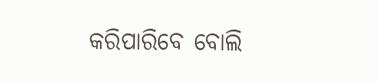କରିପାରିବେ ବୋଲି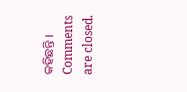କହିଛନ୍ତି ।
Comments are closed.